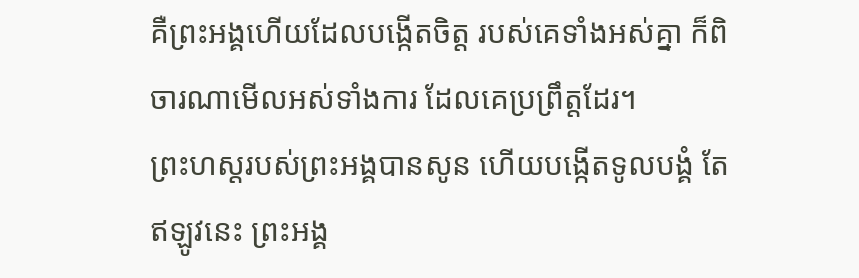គឺព្រះអង្គហើយដែលបង្កើតចិត្ត របស់គេទាំងអស់គ្នា ក៏ពិចារណាមើលអស់ទាំងការ ដែលគេប្រព្រឹត្តដែរ។
ព្រះហស្តរបស់ព្រះអង្គបានសូន ហើយបង្កើតទូលបង្គំ តែឥឡូវនេះ ព្រះអង្គ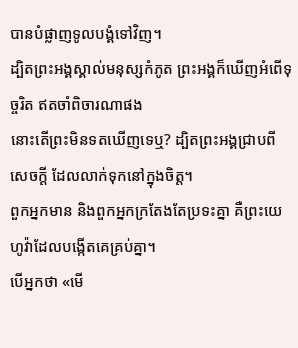បានបំផ្លាញទូលបង្គំទៅវិញ។
ដ្បិតព្រះអង្គស្គាល់មនុស្សកំភូត ព្រះអង្គក៏ឃើញអំពើទុច្ចរិត ឥតចាំពិចារណាផង
នោះតើព្រះមិនទតឃើញទេឬ? ដ្បិតព្រះអង្គជ្រាបពីសេចក្ដី ដែលលាក់ទុកនៅក្នុងចិត្ត។
ពួកអ្នកមាន និងពួកអ្នកក្រតែងតែប្រទះគ្នា គឺព្រះយេហូវ៉ាដែលបង្កើតគេគ្រប់គ្នា។
បើអ្នកថា «មើ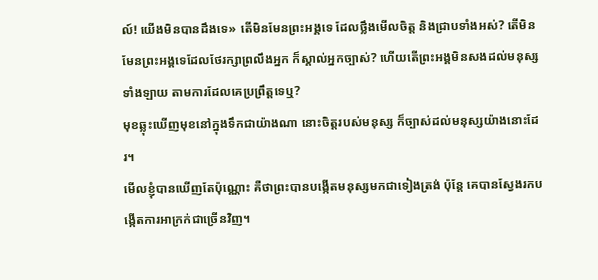ល៍! យើងមិនបានដឹងទេ» តើមិនមែនព្រះអង្គទេ ដែលថ្លឹងមើលចិត្ត និងជ្រាបទាំងអស់? តើមិនមែនព្រះអង្គទេដែលថែរក្សាព្រលឹងអ្នក ក៏ស្គាល់អ្នកច្បាស់? ហើយតើព្រះអង្គមិនសងដល់មនុស្សទាំងឡាយ តាមការដែលគេប្រព្រឹត្តទេឬ?
មុខឆ្លុះឃើញមុខនៅក្នុងទឹកជាយ៉ាងណា នោះចិត្តរបស់មនុស្ស ក៏ច្បាស់ដល់មនុស្សយ៉ាងនោះដែរ។
មើលខ្ញុំបានឃើញតែប៉ុណ្ណោះ គឺថាព្រះបានបង្កើតមនុស្សមកជាទៀងត្រង់ ប៉ុន្តែ គេបានស្វែងរកបង្កើតការអាក្រក់ជាច្រើនវិញ។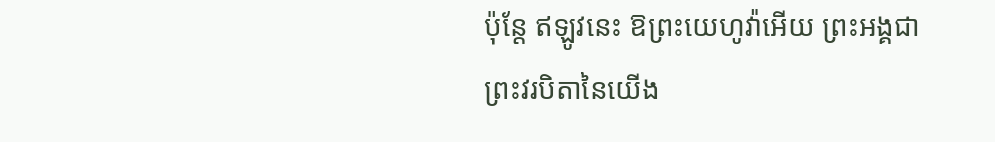ប៉ុន្តែ ឥឡូវនេះ ឱព្រះយេហូវ៉ាអើយ ព្រះអង្គជាព្រះវរបិតានៃយើង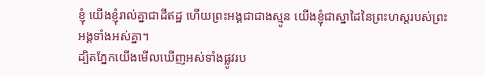ខ្ញុំ យើងខ្ញុំរាល់គ្នាជាដីឥដ្ឋ ហើយព្រះអង្គជាជាងស្មូន យើងខ្ញុំជាស្នាដៃនៃព្រះហស្តរបស់ព្រះអង្គទាំងអស់គ្នា។
ដ្បិតភ្នែកយើងមើលឃើញអស់ទាំងផ្លូវរប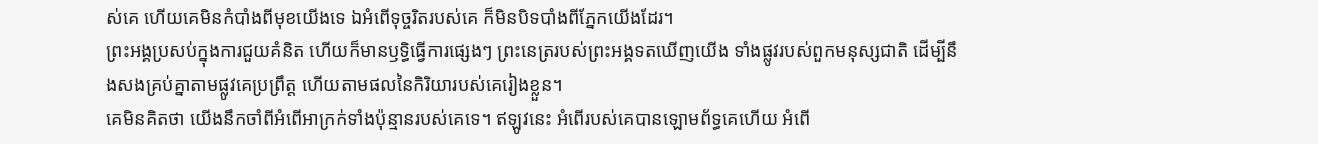ស់គេ ហើយគេមិនកំបាំងពីមុខយើងទេ ឯអំពើទុច្ចរិតរបស់គេ ក៏មិនបិទបាំងពីភ្នែកយើងដែរ។
ព្រះអង្គប្រសប់ក្នុងការជួយគំនិត ហើយក៏មានឫទ្ធិធ្វើការផ្សេងៗ ព្រះនេត្ររបស់ព្រះអង្គទតឃើញយើង ទាំងផ្លូវរបស់ពួកមនុស្សជាតិ ដើម្បីនឹងសងគ្រប់គ្នាតាមផ្លូវគេប្រព្រឹត្ត ហើយតាមផលនៃកិរិយារបស់គេរៀងខ្លួន។
គេមិនគិតថា យើងនឹកចាំពីអំពើអាក្រក់ទាំងប៉ុន្មានរបស់គេទេ។ ឥឡូវនេះ អំពើរបស់គេបានឡោមព័ទ្ធគេហើយ អំពើ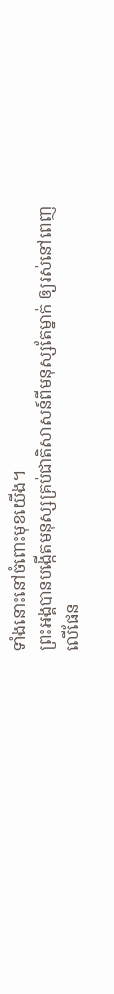ទាំងនោះនៅចំពោះមុខយើង។
ព្រះអង្គបានបង្កើតមនុស្សគ្រប់ជាតិសាសន៍ពីមនុស្សតែម្នាក់ ឲ្យរស់នៅពេញលើផែន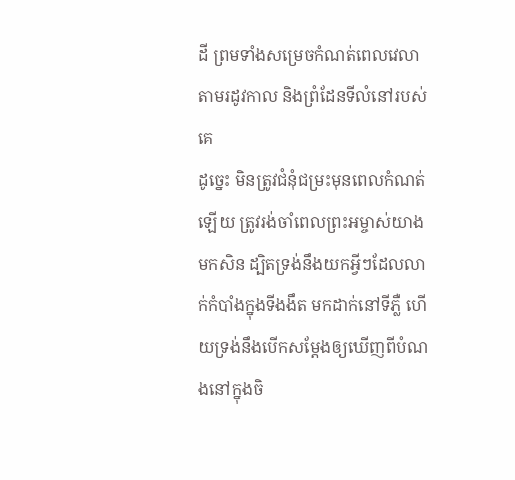ដី ព្រមទាំងសម្រេចកំណត់ពេលវេលា តាមរដូវកាល និងព្រំដែនទីលំនៅរបស់គេ
ដូច្នេះ មិនត្រូវជំនុំជម្រះមុនពេលកំណត់ឡើយ ត្រូវរង់ចាំពេលព្រះអម្ចាស់យាងមកសិន ដ្បិតទ្រង់នឹងយកអ្វីៗដែលលាក់កំបាំងក្នុងទីងងឹត មកដាក់នៅទីភ្លឺ ហើយទ្រង់នឹងបើកសម្ដែងឲ្យឃើញពីបំណងនៅក្នុងចិ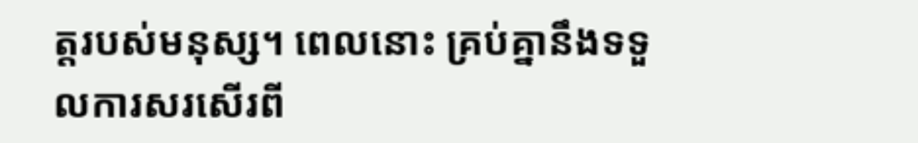ត្តរបស់មនុស្ស។ ពេលនោះ គ្រប់គ្នានឹងទទួលការសរសើរពី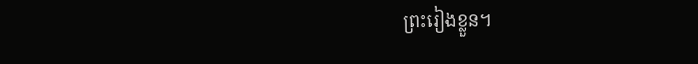ព្រះរៀងខ្លួន។